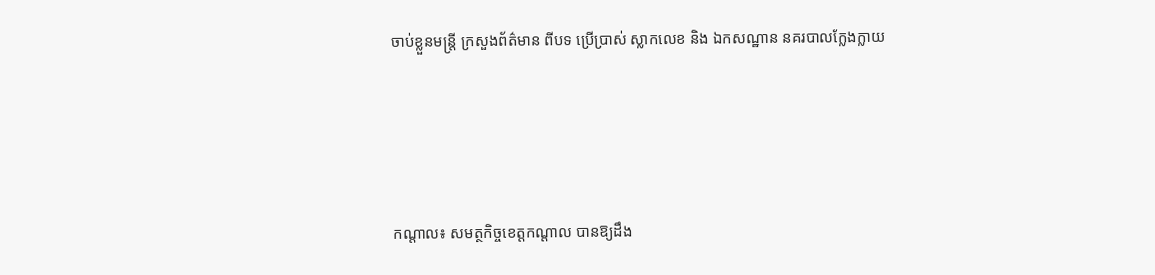ចាប់ខ្លួនមន្រ្តី ក្រសួងព័ត៌មាន ពីបទ ប្រើប្រាស់ ស្លាកលេខ និង ឯកសណ្ឋាន នគរបាលក្លែងក្លាយ




កណ្តាល៖ សមត្ថកិច្ចខេត្តកណ្តាល បានឱ្យដឹង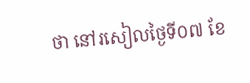ថា នៅរសៀលថ្ងៃទី០៧ ខែ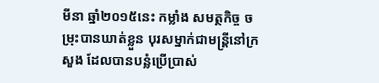មីនា ឆ្នាំ២០១៥នេះ កម្លាំង សមត្ថកិច្ច ចម្រុះបានឃាត់ខ្លួន បុរសម្នាក់ជាមន្រ្តីនៅក្រសួង ដែលបានបន្លំប្រើប្រាស់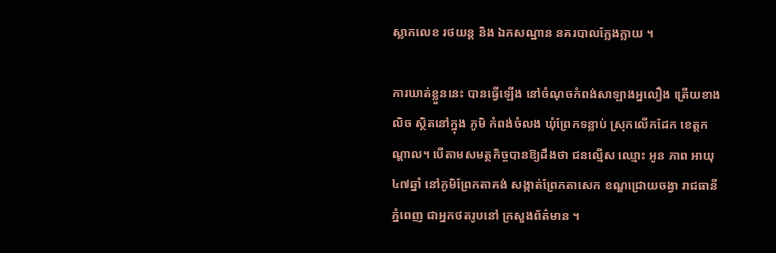ស្លាកលេខ រថយន្ត និង ឯកសណ្ឋាន នគរបាលក្លែងក្លាយ ។

ការឃាត់ខ្លួននេះ បានធ្វើឡើង នៅចំណុចកំពង់សាឡាងអ្នលឿង ត្រើយខាងលិច ស្ថិតនៅក្នុង ភូមិ កំពង់ចំលង ឃុំព្រែកទន្លាប់ ស្រុកលើកដែក ខេត្តកណ្ដាល។ បើតាមសមត្ថកិច្ចបានឱ្យដឹងថា ជនល្មើស ឈ្មោះ អូន ភាព អាយុ៤៧ឆ្នាំ នៅភូមិព្រែកតាគង់ សង្កាត់ព្រែកតាសេក ខណ្ឌជ្រោយចង្វា រាជធានីភ្នំពេញ ជាអ្នកថតរូបនៅ ក្រសួងព័ត៌មាន ។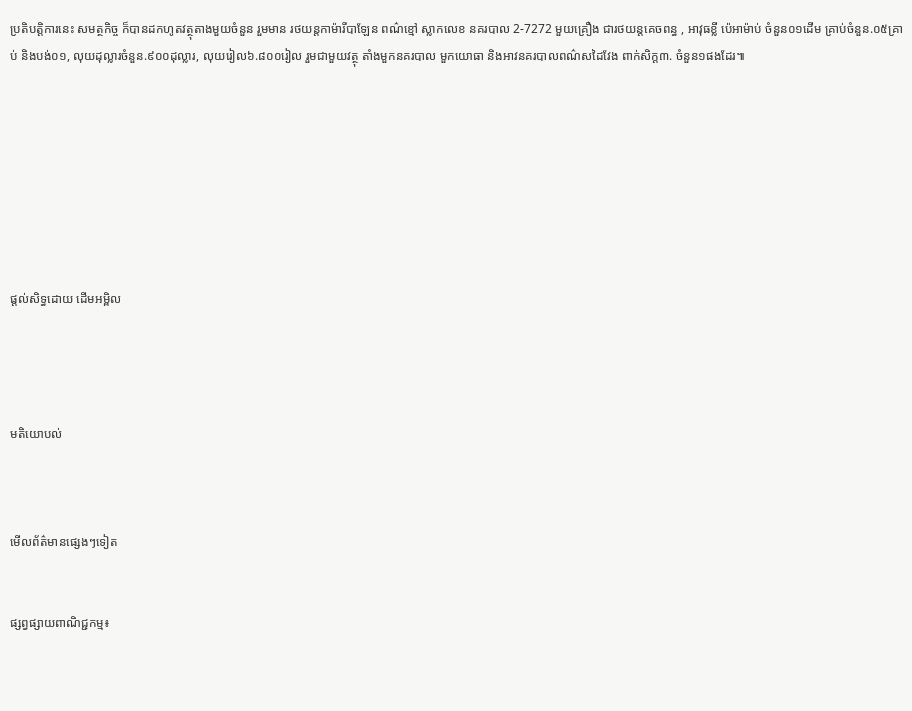ប្រតិបត្តិការនេះ សមត្ថកិច្ច ក៏បានដកហូតវត្ថុតាងមួយចំនួន រួមមាន រថយន្តកាម៉ារីបាឡែន ពណ៌ខ្មៅ ស្លាកលេខ នគរបាល 2-7272 មួយគ្រឿង ជារថយន្តគេចពន្ធ , អាវុធខ្លី ប៉េអាម៉ាប់ ចំនួន០១ដើម គ្រាប់ចំនួន.០៥គ្រាប់ និងបង់០១, លុយដុល្លារចំនួន.៩០០ដុល្លារ, លុយរៀល៦.៨០០រៀល រួមជាមួយវត្ថុ តាំងមួកនគរបាល មួកយោធា និងអាវនគរបាលពណ៌សដៃវែង ពាក់សិក្ត៣. ចំនួន១ផងដែរ៕








ផ្តល់សិទ្ធដោយ ដើមអម្ពិល




មតិយោបល់



មើលព័ត៌មានផ្សេងៗទៀត


ផ្សព្វផ្សាយពាណិជ្ជកម្ម៖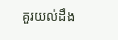គួរយល់ដឹង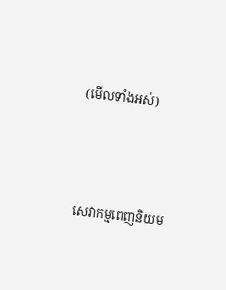(មើលទាំងអស់)



សេវាកម្មពេញនិយម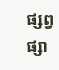ផ្សព្វផ្សា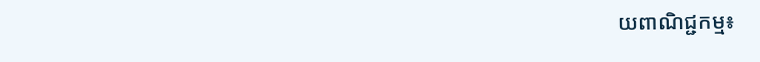យពាណិជ្ជកម្ម៖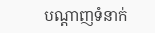បណ្តាញទំនាក់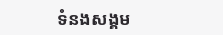ទំនងសង្គម